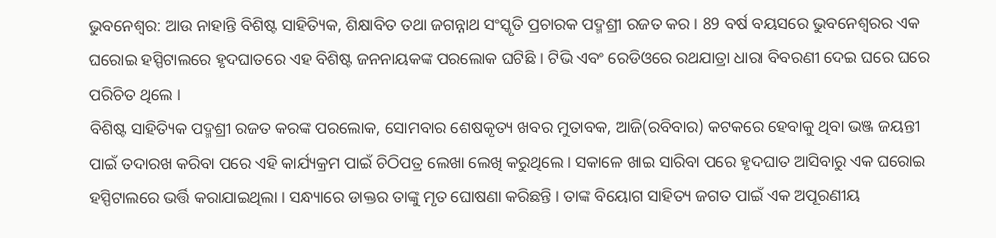ଭୁବନେଶ୍ବର: ଆଉ ନାହାନ୍ତି ବିଶିଷ୍ଟ ସାହିତ୍ୟିକ, ଶିକ୍ଷାବିତ ତଥା ଜଗନ୍ନାଥ ସଂସ୍କୃତି ପ୍ରଚାରକ ପଦ୍ମଶ୍ରୀ ରଜତ କର । 89 ବର୍ଷ ବୟସରେ ଭୁବନେଶ୍ବରର ଏକ ଘରୋଇ ହସ୍ପିଟାଲରେ ହୃଦଘାତରେ ଏହ ବିଶିଷ୍ଟ ଜନନାୟକଙ୍କ ପରଲୋକ ଘଟିଛି । ଟିଭି ଏବଂ ରେଡିଓରେ ରଥଯାତ୍ରା ଧାରା ବିବରଣୀ ଦେଇ ଘରେ ଘରେ ପରିଚିତ ଥିଲେ ।
ବିଶିଷ୍ଟ ସାହିତ୍ୟିକ ପଦ୍ମଶ୍ରୀ ରଜତ କରଙ୍କ ପରଲୋକ, ସୋମବାର ଶେଷକୃତ୍ୟ ଖବର ମୁତାବକ, ଆଜି(ରବିବାର) କଟକରେ ହେବାକୁ ଥିବା ଭଞ୍ଜ ଜୟନ୍ତୀ ପାଇଁ ତଦାରଖ କରିବା ପରେ ଏହି କାର୍ଯ୍ୟକ୍ରମ ପାଇଁ ଚିଠିପତ୍ର ଲେଖା ଲେଖି କରୁଥିଲେ । ସକାଳେ ଖାଇ ସାରିବା ପରେ ହୃଦଘାତ ଆସିବାରୁ ଏକ ଘରୋଇ ହସ୍ପିଟାଲରେ ଭର୍ତ୍ତି କରାଯାଇଥିଲା । ସନ୍ଧ୍ୟାରେ ଡାକ୍ତର ତାଙ୍କୁ ମୃତ ଘୋଷଣା କରିଛନ୍ତି । ତାଙ୍କ ବିୟୋଗ ସାହିତ୍ୟ ଜଗତ ପାଇଁ ଏକ ଅପୂରଣୀୟ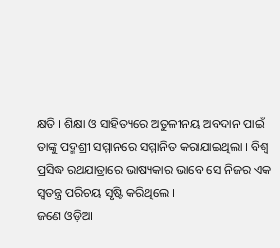କ୍ଷତି । ଶିକ୍ଷା ଓ ସାହିତ୍ୟରେ ଅତୁଳୀନୟ ଅବଦାନ ପାଇଁ ତାଙ୍କୁ ପଦ୍ମଶ୍ରୀ ସମ୍ମାନରେ ସମ୍ମାନିତ କରାଯାଇଥିଲା । ବିଶ୍ୱ ପ୍ରସିଦ୍ଧ ରଥଯାତ୍ରାରେ ଭାଷ୍ୟକାର ଭାବେ ସେ ନିଜର ଏକ ସ୍ୱତନ୍ତ୍ର ପରିଚୟ ସୃଷ୍ଟି କରିଥିଲେ ।
ଜଣେ ଓଡ଼ିଆ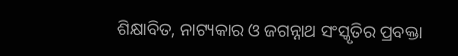ଶିକ୍ଷାବିତ, ନାଟ୍ୟକାର ଓ ଜଗନ୍ନାଥ ସଂସ୍କୃତିର ପ୍ରବକ୍ତା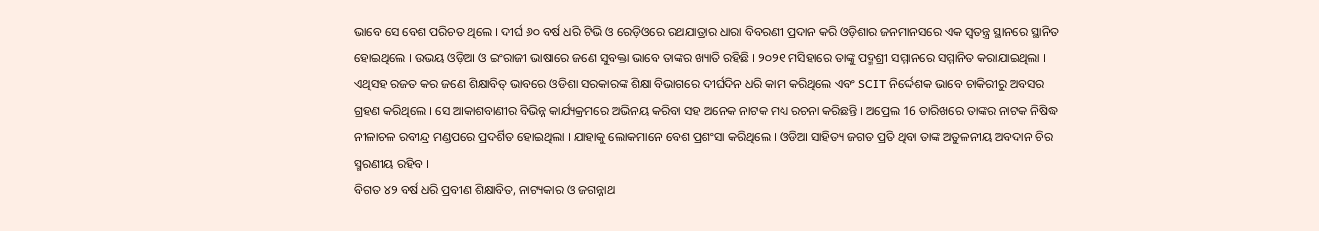ଭାବେ ସେ ବେଶ ପରିଚତ ଥିଲେ । ଦୀର୍ଘ ୬୦ ବର୍ଷ ଧରି ଟିଭି ଓ ରେଡ଼ିଓରେ ରଥଯାତ୍ରାର ଧାରା ବିବରଣୀ ପ୍ରଦାନ କରି ଓଡ଼ିଶାର ଜନମାନସରେ ଏକ ସ୍ୱତନ୍ତ୍ର ସ୍ଥାନରେ ସ୍ଥାନିତ ହୋଇଥିଲେ । ଉଭୟ ଓଡ଼ିଆ ଓ ଇଂରାଜୀ ଭାଷାରେ ଜଣେ ସୁବକ୍ତା ଭାବେ ତାଙ୍କର ଖ୍ୟାତି ରହିଛି । ୨୦୨୧ ମସିହାରେ ତାଙ୍କୁ ପଦ୍ମଶ୍ରୀ ସମ୍ମାନରେ ସମ୍ମାନିତ କରାଯାଇଥିଲା ।
ଏଥିସହ ରଜତ କର ଜଣେ ଶିକ୍ଷାବିତ୍ ଭାବରେ ଓଡିଶା ସରକାରଙ୍କ ଶିକ୍ଷା ବିଭାଗରେ ଦୀର୍ଘଦିନ ଧରି କାମ କରିଥିଲେ ଏବଂ SCIT ନିର୍ଦ୍ଦେଶକ ଭାବେ ଚାକିରୀରୁ ଅବସର ଗ୍ରହଣ କରିଥିଲେ । ସେ ଆକାଶବାଣୀର ବିଭିନ୍ନ କାର୍ଯ୍ୟକ୍ରମରେ ଅଭିନୟ କରିବା ସହ ଅନେକ ନାଟକ ମଧ୍ୟ ରଚନା କରିଛନ୍ତି । ଅପ୍ରେଲ 16 ତାରିଖରେ ତାଙ୍କର ନାଟକ ନିଷିଦ୍ଧ ନୀଳାଚଳ ରବୀନ୍ଦ୍ର ମଣ୍ଡପରେ ପ୍ରଦର୍ଶିତ ହୋଇଥିଲା । ଯାହାକୁ ଲୋକମାନେ ବେଶ ପ୍ରଶଂସା କରିଥିଲେ । ଓଡିଆ ସାହିତ୍ୟ ଜଗତ ପ୍ରତି ଥିବା ତାଙ୍କ ଅତୁଳନୀୟ ଅବଦାନ ଚିର ସ୍ମରଣୀୟ ରହିବ ।
ବିଗତ ୪୨ ବର୍ଷ ଧରି ପ୍ରବୀଣ ଶିକ୍ଷାବିତ, ନାଟ୍ୟକାର ଓ ଜଗନ୍ନାଥ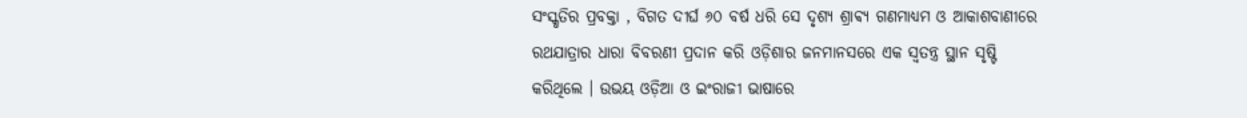ସଂସ୍କୃତିର ପ୍ରବକ୍ତା , ବିଗତ ଦୀର୍ଘ ୬୦ ବର୍ଷ ଧରି ସେ ଦୃଶ୍ୟ ଶ୍ରାଵ୍ୟ ଗଣମାଧ୍ୟମ ଓ ଆକାଶବାଣୀରେ ରଥଯାତ୍ରାର ଧାରା ବିବରଣୀ ପ୍ରଦାନ କରି ଓଡ଼ିଶାର ଜନମାନସରେ ଏକ ସ୍ୱତନ୍ତ୍ର ସ୍ଥାନ ସୃଷ୍ଟି କରିଥିଲେ । ଉଭୟ ଓଡ଼ିଆ ଓ ଇଂରାଜୀ ଭାଷାରେ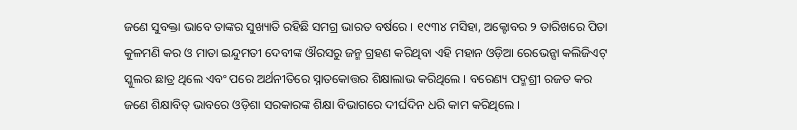ଜଣେ ସୁବକ୍ତା ଭାବେ ତାଙ୍କର ସୁଖ୍ୟାତି ରହିଛି ସମଗ୍ର ଭାରତ ବର୍ଷରେ । ୧୯୩୪ ମସିହା, ଅକ୍ଟୋବର ୨ ତାରିଖରେ ପିତା କୁଳମଣି କର ଓ ମାତା ଇନ୍ଦୁମତୀ ଦେବୀଙ୍କ ଔରସରୁ ଜନ୍ମ ଗ୍ରହଣ କରିଥିବା ଏହି ମହାନ ଓଡ଼ିଆ ରେଭେନ୍ସା କଲିଜିଏଟ୍ ସ୍କୁଲର ଛାତ୍ର ଥିଲେ ଏବଂ ପରେ ଅର୍ଥନୀତିରେ ସ୍ନାତକୋତ୍ତର ଶିକ୍ଷାଲାଭ କରିଥିଲେ । ବରେଣ୍ୟ ପଦ୍ମଶ୍ରୀ ରଜତ କର ଜଣେ ଶିକ୍ଷାବିତ୍ ଭାବରେ ଓଡ଼ିଶା ସରକାରଙ୍କ ଶିକ୍ଷା ବିଭାଗରେ ଦୀର୍ଘଦିନ ଧରି କାମ କରିଥିଲେ ।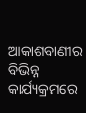ଆକାଶବାଣୀର ବିଭିନ୍ନ କାର୍ଯ୍ୟକ୍ରମରେ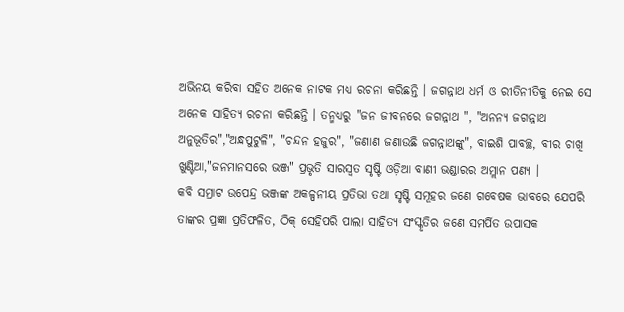ଅଭିନୟ କରିବା ସହିତ ଅନେକ ନାଟକ ମଧ୍ୟ ରଚନା କରିଛନ୍ତି । ଜଗନ୍ନାଥ ଧର୍ମ ଓ ରୀତିନୀତିକୁ ନେଇ ସେ ଅନେକ ସାହିତ୍ୟ ରଚନା କରିଛନ୍ତି । ତନ୍ମଧ୍ୟରୁ "ଜନ ଜୀବନରେ ଜଗନ୍ନାଥ ", "ଅନନ୍ୟ ଜଗନ୍ନାଥ ଅନୁଭୂତିର","ଅନ୍ଧପୁଟୁଳି", "ଚନ୍ଦନ ହଜୁର", "ଜଣାଣ ଜଣାଉଛି ଜଗନ୍ନାଥଙ୍କୁ", ବାଇଶି ପାବଚ୍ଛ, ବୀର ଚାଖି ଖୁଣ୍ଟିଆ,"ଜନମାନସରେ ଭଞ୍ଜ" ପ୍ରଭୃତି ସାରସ୍ଵତ ସୃଷ୍ଟି ଓଡ଼ିଆ ବାଣୀ ଭଣ୍ଡାରର ଅମ୍ଲାନ ପଣ୍ୟ ।
କବି ସମ୍ରାଟ ଉପେନ୍ଦ୍ର ଭଞ୍ଜଙ୍କ ଅକଳ୍ପନୀୟ ପ୍ରତିଭା ତଥା ସୃଷ୍ଟି ସମୂହର ଜଣେ ଗବେଷକ ଭାବରେ ଯେପରି ତାଙ୍କର ପ୍ରଜ୍ଞା ପ୍ରତିଫଳିତ, ଠିକ୍ ସେହିପରି ପାଲା ସାହିତ୍ୟ ସଂସ୍କୃତିର ଜଣେ ସମର୍ପିତ ଉପାସକ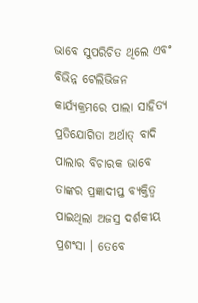ଭାବେ ସୁପରିଚିତ ଥିଲେ ଏବଂ ବିଭିନ୍ନ ଟେଲିଭିଜନ କାର୍ଯ୍ୟକ୍ରମରେ ପାଲା ସାହିତ୍ୟ ପ୍ରତିଯୋଗିତା ଅର୍ଥାତ୍ ବାଦି ପାଲାର ବିଚାରକ ଭାବେ ତାଙ୍କର ପ୍ରଜ୍ଞାଦୀପ୍ତ ବ୍ୟକ୍ତିତ୍ଵ ପାଇଥିଲା ଅଜସ୍ର ଦର୍ଶକୀୟ ପ୍ରଶଂସା । ତେବେ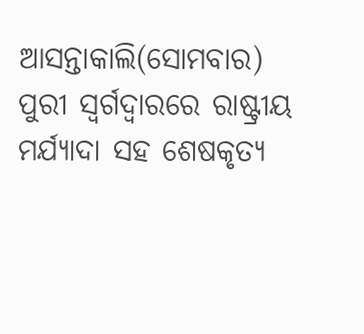ଆସନ୍ତାକାଲି(ସୋମବାର) ପୁରୀ ସ୍ୱର୍ଗଦ୍ୱାରରେ ରାଷ୍ଟ୍ରୀୟ ମର୍ଯ୍ୟାଦା ସହ ଶେଷକୃତ୍ୟ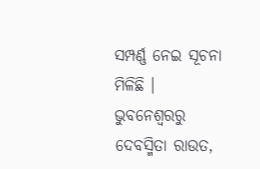ସମ୍ପର୍ଣ୍ଣ ନେଇ ସୂଚନା ମିଳିଛି ।
ଭୁବନେଶ୍ବରରୁ ଦେବସ୍ମିତା ରାଉତ,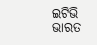ଇଟିଭି ଭାରତ